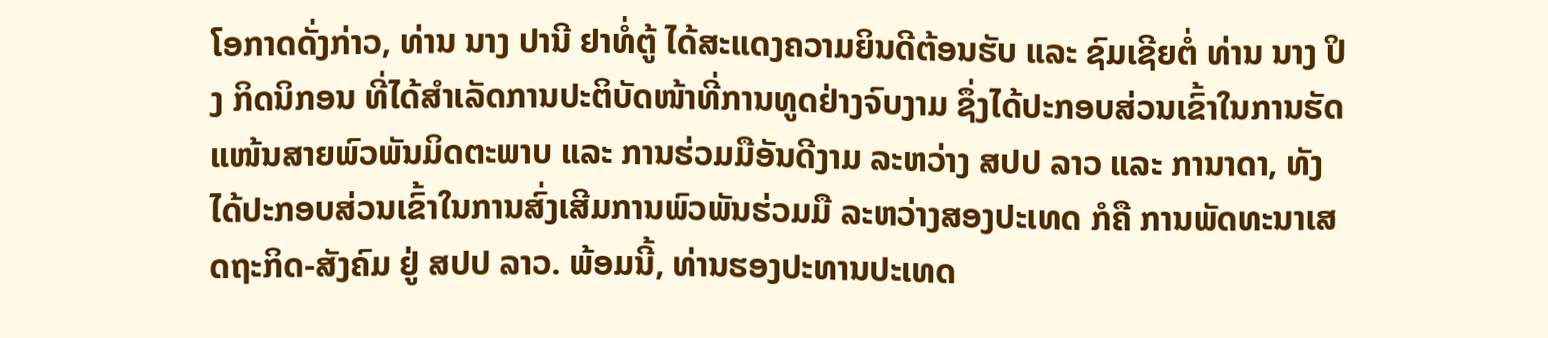ໂອກາດດັ່ງກ່າວ, ທ່ານ ນາງ ປານີ ຢາທໍ່ຕູ້ ໄດ້ສະແດງຄວາມຍິນດີຕ້ອນຮັບ ແລະ ຊົມເຊີຍຕໍ່ ທ່ານ ນາງ ປິງ ກິດນິກອນ ທີ່ໄດ້ສຳເລັດການປະຕິບັດໜ້າທີ່ການທູດຢ່າງຈົບງາມ ຊຶ່ງໄດ້ປະກອບສ່ວນເຂົ້າໃນການຮັດແໜ້ນສາຍພົວພັນມິດຕະພາບ ແລະ ການຮ່ວມມືອັນດີງາມ ລະຫວ່າງ ສປປ ລາວ ແລະ ການາດາ, ທັງໄດ້ປະກອບສ່ວນເຂົ້າໃນການສົ່ງເສີມການພົວພັນຮ່ວມມື ລະຫວ່າງສອງປະເທດ ກໍຄື ການພັດທະນາເສດຖະກິດ-ສັງຄົມ ຢູ່ ສປປ ລາວ. ພ້ອມນີ້, ທ່ານຮອງປະທານປະເທດ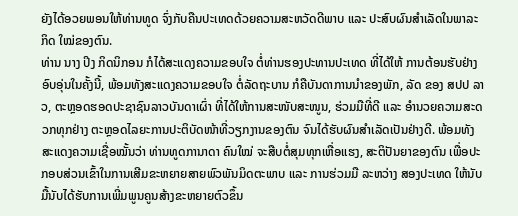ຍັງໄດ້ອວຍພອນໃຫ້ທ່ານທູດ ຈົ່ງກັບຄືນປະເທດດ້ວຍຄວາມສະຫວັດດີພາບ ແລະ ປະສົບຜົນສຳເລັດໃນພາລະກິດ ໃໝ່ຂອງຕົນ.
ທ່ານ ນາງ ປິງ ກິດນິກອນ ກໍໄດ້ສະແດງຄວາມຂອບໃຈ ຕໍ່ທ່ານຮອງປະທານປະເທດ ທີ່ໄດ້ໃຫ້ ການຕ້ອນຮັບຢ່າງອົບອຸ່ນໃນຄັ້ງນີ້, ພ້ອມທັງສະແດງຄວາມຂອບໃຈ ຕໍ່ລັດຖະບານ ກໍຄືບັນດາການນຳຂອງພັກ, ລັດ ຂອງ ສປປ ລາວ, ຕະຫຼອດຮອດປະຊາຊົນລາວບັນດາເຜົ່າ ທີ່ໄດ້ໃຫ້ການສະໜັບສະໜູນ, ຮ່ວມມືທີ່ດີ ແລະ ອຳນວຍຄວາມສະດວກທຸກຢ່າງ ຕະຫຼອດໄລຍະການປະຕິບັດໜ້າທີ່ວຽກງານຂອງຕົນ ຈົນໄດ້ຮັບຜົນສຳເລັດເປັນຢ່າງດີ. ພ້ອມທັງສະແດງຄວາມເຊື່ອໝັ້ນວ່າ ທ່ານທູດການາດາ ຄົນໃໝ່ ຈະສືບຕໍ່ສຸມທຸກເຫື່ອແຮງ, ສະຕິປັນຍາຂອງຕົນ ເພື່ອປະກອບສ່ວນເຂົ້າໃນການເສີມຂະຫຍາຍສາຍພົວພັນມິດຕະພາບ ແລະ ການຮ່ວມມື ລະຫວ່າງ ສອງປະເທດ ໃຫ້ນັບມື້ນັບໄດ້ຮັບການເພີ່ມພູນຄູນສ້າງຂະຫຍາຍຕົວຂຶ້ນ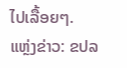ໄປເລື້ອຍໆ.
ແຫຼ່ງຂ່າວ: ຂປລ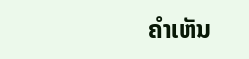ຄໍາເຫັນ